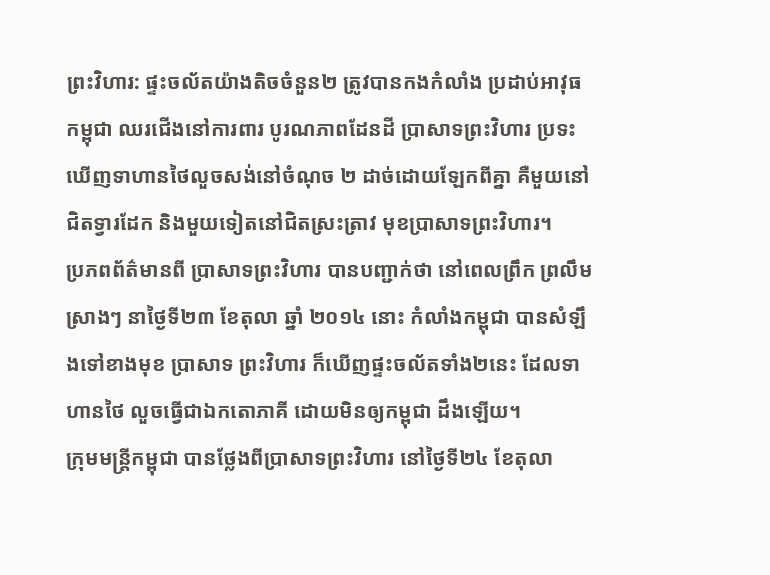ព្រះវិហារ: ផ្ទះចល័តយ៉ាងតិចចំនួន២ ត្រូវបានកងកំលាំង ប្រដាប់អាវុធកម្ពុជា ឈរជើងនៅការពារ បូរណភាពដែនដី ប្រាសាទព្រះវិហារ ប្រទះឃើញទាហានថៃលួចសង់នៅចំណុច ២ ដាច់ដោយឡែកពីគ្នា គឺមួយនៅជិតទ្វារដែក និងមួយទៀតនៅជិតស្រះត្រាវ មុខប្រាសាទព្រះវិហារ។
ប្រភពព័ត៌មានពី ប្រាសាទព្រះវិហារ បានបញ្ជាក់ថា នៅពេលព្រឹក ព្រលឹមស្រាងៗ នាថ្ងៃទី២៣ ខែតុលា ឆ្នាំ ២០១៤ នោះ កំលាំងកម្ពុជា បានសំឡឹងទៅខាងមុខ ប្រាសាទ ព្រះវិហារ ក៏ឃើញផ្ទះចល័តទាំង២នេះ ដែលទាហានថៃ លួចធ្វើជាឯកតោភាគី ដោយមិនឲ្យកម្ពុជា ដឹងឡើយ។
ក្រុមមន្ត្រីកម្ពុជា បានថ្លែងពីប្រាសាទព្រះវិហារ នៅថ្ងៃទី២៤ ខែតុលា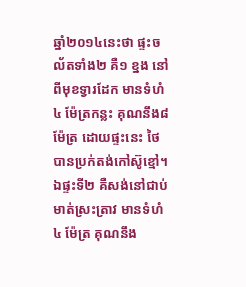ឆ្នាំ២០១៤នេះថា ផ្ទះចល័តទាំង២ គឺ១ ខ្នង នៅពីមុខទ្វារដែក មានទំហំ៤ ម៉ែត្រកន្លះ គុណនឹង៨ម៉ែត្រ ដោយផ្ទះនេះ ថៃបានប្រក់តង់កៅស៊ូខ្មៅ។ ឯផ្ទះទី២ គឺសង់នៅជាប់មាត់ស្រះត្រាវ មានទំហំ ៤ ម៉ែត្រ គុណនឹង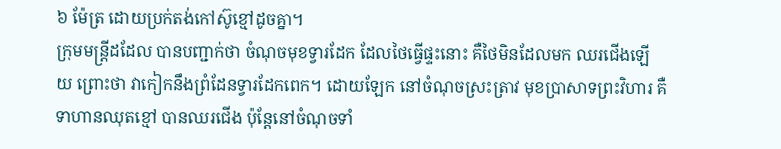៦ ម៉ែត្រ ដោយប្រក់តង់កៅស៊ូខ្មៅដូចគ្នា។
ក្រុមមន្ត្រីដដែល បានបញ្ជាក់ថា ចំណុចមុខទ្វារដែក ដែលថៃធ្វើផ្ទះនោះ គឺថៃមិនដែលមក ឈរជើងឡើយ ព្រោះថា វាកៀកនឹងព្រំដែនទ្វារដែកពេក។ ដោយឡែក នៅចំណុចស្រះត្រាវ មុខប្រាសាទព្រះវិហារ គឺទាហានឈុតខ្មៅ បានឈរជើង ប៉ុន្តែនៅចំណុចទាំ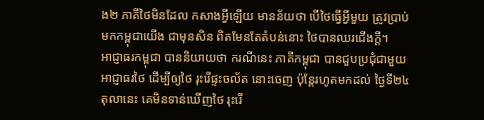ង២ ភាគីថៃមិនដែល កសាងអ្វីឡើយ មានន័យថា បើថៃធ្វើអ្វីមួយ ត្រូវប្រាប់មកកម្ពុជាយើង ជាមុនសិន ពិតមែនតែតំបន់នោះ ថៃបានឈរជើងក្តី។
អាជ្ញាធរកម្ពុជា បាននិយាយថា ករណីនេះ ភាគីកម្ពុជា បានជួបប្រជុំជាមួយ អាជ្ញាធរថៃ ដើម្បីឲ្យថៃ រុះរើផ្ទះចល័ត នោះចេញ ប៉ុន្តែរហូតមកដល់ ថ្ងៃទី២៤ តុលានេះ គេមិនទាន់ឃើញថៃ រុះរើ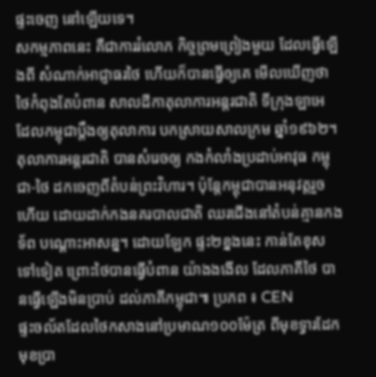ផ្ទះចេញ នៅឡើយទេ។
សកម្មភាពនេះ គឺជាការរំលោភ កិច្ចព្រមព្រៀងមួយ ដែលធ្វើឡើងពី សំណាក់អាជ្ញាធរថៃ ហើយក៏បានធ្វើឲ្យគេ មើលឃើញថា ថៃកំពុងតែបំពាន សាលដីកាតុលាការអន្តរជាតិ ទីក្រុងឡាអេ ដែលកម្ពុជាប្តឹងឲ្យតុលាការ បកស្រាយសាលក្រម ឆ្នាំ១៩៦២។
តុលាការអន្តរជាតិ បានសំរេចឲ្យ កងកំលាំងប្រដាប់អាវុធ កម្ពុជា-ថៃ ដកចេញពីតំបន់ព្រះវិហារ។ ប៉ុន្តែកម្ពុជាបានអនុវត្តរួចហើយ ដោយដាក់កងនគរបាលជាតិ ឈរជើងនៅតំបន់គ្មានកងទ័ព បណ្តោះអាសន្ន។ ដោយឡែក ផ្ទះ២ខ្នងនេះ កាន់តែខុសទៅទៀត ព្រោះថៃបានធ្វើបំពាន យ៉ាងងងើល ដែលភាគីថៃ បានធ្វើឡើងមិនប្រាប់ ដល់ភាគីកម្ពុជា៕ ប្រភព ៖ CEN
ផ្ទះចល័តដែលថៃកសាងនៅប្រមាណ១០០ម៉ែត្រ ពីមុខទ្វារដែក មុខប្រា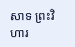សាទ ព្រះវិហារ